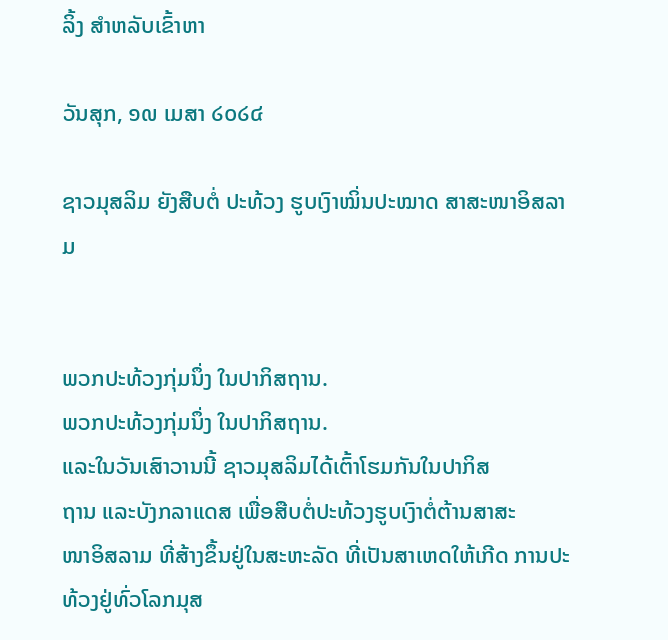ລິ້ງ ສຳຫລັບເຂົ້າຫາ

ວັນສຸກ, ໑໙ ເມສາ ໒໐໒໔

ຊາວມຸສລິມ ຍັງສືບຕໍ່ ປະທ້ວງ ຮູບເງົາໝິ່ນປະໝາດ ສາສະໜາອິສລາມ


ພວກປະທ້ວງກຸ່ມນຶ່ງ ໃນປາກິສຖານ.
ພວກປະທ້ວງກຸ່ມນຶ່ງ ໃນປາກິສຖານ.
ແລະໃນວັນເສົາວານນີ້ ຊາວມຸສລິມໄດ້ເຕົ້າໂຮມກັນໃນປາກິສ
ຖານ ແລະບັງກລາແດສ ເພື່ອສືບຕໍ່ປະທ້ວງຮູບເງົາຕໍ່ຕ້ານສາສະ
ໜາອິສລາມ ທີ່ສ້າງຂຶ້ນຢູ່ໃນສະຫະລັດ ທີ່ເປັນສາເຫດໃຫ້ເກີດ ການປະທ້ວງຢູ່ທົ່ວໂລກມຸສ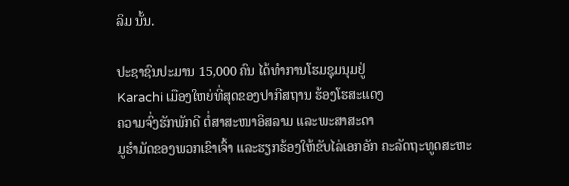ລິມ ນັ້ນ.

ປະຊາຊົນປະມານ 15,000 ຄົນ ໄດ້ທໍາການໂຮມຊຸມນຸມຢູ່
Karachi ເມືອງໃຫຍ່ທີ່ສຸດຂອງປາກີສຖານ ຮ້ອງໂຮສະແດງ
ຄວາມຈົ່ງຮັກພັກດີ ຕໍ່ສາສະໜາອິສລາມ ແລະພະສາສະດາ
ມູຮໍາມັດຂອງພວກເຂົາເຈົ້າ ແລະຮຽກຮ້ອງໃຫ້ຂັບໄລ່ເອກອັກ ຄະລັດຖະທູດສະຫະ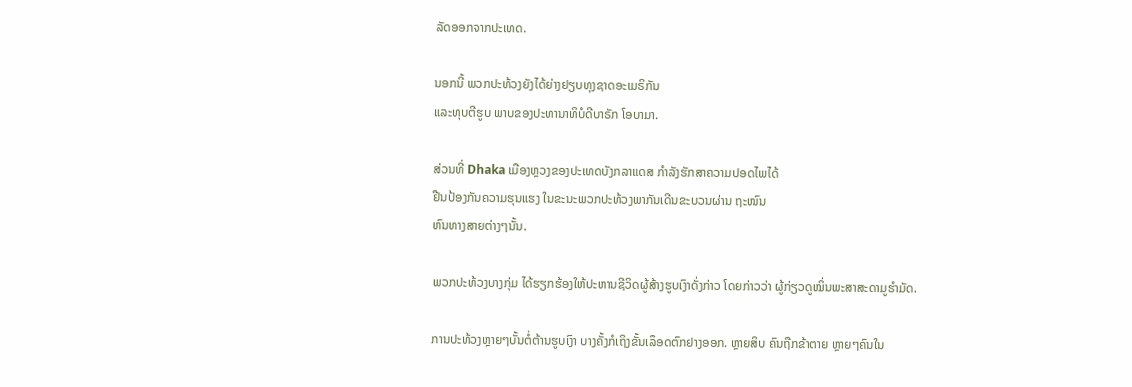ລັດອອກຈາກປະເທດ.

ນອກນີ້ ພວກປະທ້ວງຍັງໄດ້ຍ່າງຢຽບທຸງຊາດອະເມຣິກັນ
ແລະທຸບຕີຮູບ ພາບຂອງປະທານາທິບໍດີບາຣັກ ໂອບາມາ.

ສ່ວນທີ່ Dhaka ເມືອງຫຼວງຂອງປະເທດບັງກລາແດສ ກໍາລັງຮັກສາຄວາມປອດໄພໄດ້
ຢືນປ້ອງກັນຄວາມຮຸນແຮງ ໃນຂະນະພວກປະທ້ວງພາກັນເດີນຂະບວນຜ່ານ ຖະໜົນ
ຫົນທາງສາຍຕ່າງໆນັ້ນ.

ພວກປະທ້ວງບາງກຸ່ມ ໄດ້ຮຽກຮ້ອງໃຫ້ປະຫານຊີວິດຜູ້ສ້າງຮູບເງົາດັ່ງກ່າວ ໂດຍກ່າວວ່າ ຜູ້ກ່ຽວດູໝິ່ນພະສາສະດາມູຮໍາມັດ.

ການປະທ້ວງຫຼາຍໆບັ້ນຕໍ່ຕ້ານຮູບເງົາ ບາງຄັ້ງກໍເຖິງຂັ້ນເລຶອດຕົກຢາງອອກ. ຫຼາຍສິບ ຄົນຖືກຂ້າຕາຍ ຫຼາຍໆຄົນໃນ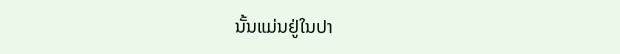ນັ້ນແມ່ນຢູ່ໃນປາ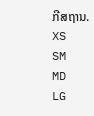ກີສຖານ.
XS
SM
MD
LG